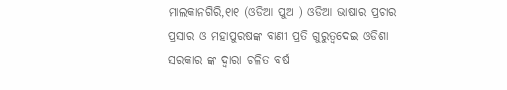ମାଲକାନଗିରି,୧ା୧ (ଓଡିଆ ପୁଅ ) ଓଡିଆ ଭାଷାର ପ୍ରଚାର ପ୍ରସାର ଓ ମହାପୁରଷଙ୍କ ବାଣୀ ପ୍ରତି ଗୁରୁତ୍ୱଦେଇ ଓଡିଶା ସରକାର ଙ୍କ ଦ୍ୱାରା ଚଳିତ ବର୍ଷ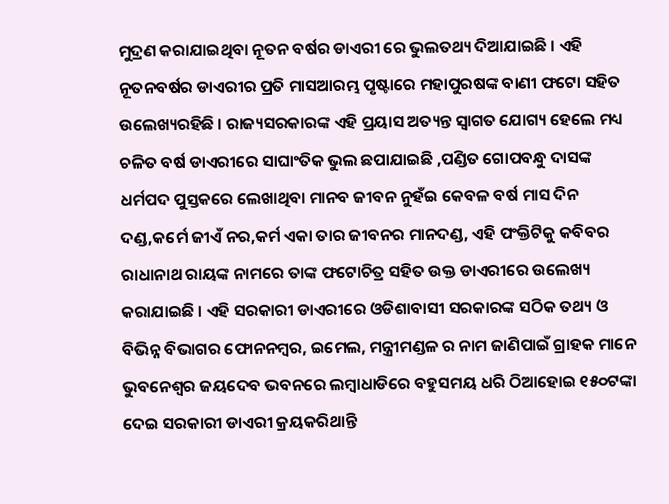ମୁଦ୍ରଣ କରାଯାଇଥିବା ନୂତନ ବର୍ଷର ଡାଏରୀ ରେ ଭୁଲତଥ୍ୟ ଦିଆଯାଇଛି । ଏହି ନୂତନବର୍ଷର ଡାଏରୀର ପ୍ରତି ମାସଆରମ୍ଭ ପୃଷ୍ଟାରେ ମହାପୁରଷଙ୍କ ବାଣୀ ଫଟୋ ସହିତ ଉଲେଖ୍ୟରହିଛି । ରାଜ୍ୟସରକାରଙ୍କ ଏହି ପ୍ରୟାସ ଅତ୍ୟନ୍ତ ସ୍ୱାଗତ ଯୋଗ୍ୟ ହେଲେ ମଧ୍ୟ ଚଳିତ ବର୍ଷ ଡାଏରୀରେ ସାଘାଂତିକ ଭୁଲ ଛପାଯାଇଛି ,ପଣ୍ଡିତ ଗୋପବନ୍ଧୁ ଦାସଙ୍କ ଧର୍ମପଦ ପୁସ୍ତକରେ ଲେଖାଥିବା ମାନବ ଜୀବନ ନୁହଁଇ କେବଳ ବର୍ଷ ମାସ ଦିନ ଦଣ୍ଡ,କର୍ମେ ଜୀଏଁ ନର,କର୍ମ ଏକା ତାର ଜୀବନର ମାନଦଣ୍ଡ, ଏହି ପଂକ୍ତିଟିକୁ କବିବର ରାଧାନାଥ ରାୟଙ୍କ ନାମରେ ତାଙ୍କ ଫଟୋଚିତ୍ର ସହିତ ଉକ୍ତ ଡାଏରୀରେ ଉଲେଖ୍ୟ କରାଯାଇଛି । ଏହି ସରକାରୀ ଡାଏରୀରେ ଓଡିଶାବାସୀ ସରକାରଙ୍କ ସଠିକ ତଥ୍ୟ ଓ ବିଭିନ୍ନ ବିଭାଗର ଫୋନନମ୍ବର, ଇମେଲ, ମନ୍ତ୍ରୀମଣ୍ଡଳ ର ନାମ ଜାଣିପାଇଁ ଗ୍ରାହକ ମାନେ ଭୁବନେଶ୍ୱର ଜୟଦେବ ଭବନରେ ଲମ୍ବାଧାଡିରେ ବହୁସମୟ ଧରି ଠିଆହୋଇ ୧୫୦ଟଙ୍କା ଦେଇ ସରକାରୀ ଡାଏରୀ କ୍ରୟକରିଥାନ୍ତି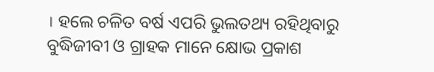। ହଲେ ଚଳିତ ବର୍ଷ ଏପରି ଭୁଲତଥ୍ୟ ରହିଥିବାରୁ ବୁଦ୍ଧିଜୀବୀ ଓ ଗ୍ରାହକ ମାନେ କ୍ଷୋଭ ପ୍ରକାଶ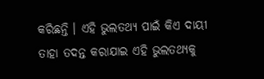କରିଛନ୍ତି । ଏହି ଭୁଲତଥ୍ୟ ପାଇଁ କିଏ ଦାୟୀ ତାହା ତଦନ୍ତ କରାଯାଇ ଏହି ଭୁଲତଥ୍ୟକୁ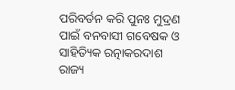ପରିବର୍ତନ କରି ପୁନଃ ମୁଦ୍ରଣ ପାଇଁ ବନବାସୀ ଗବେଷକ ଓ ସାହିତ୍ୟିକ ରତ୍ନାକରଦାଶ ରାଜ୍ୟ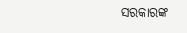ସରକାରଙ୍କ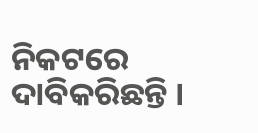ନିକଟରେ ଦାବିକରିଛନ୍ତି ।